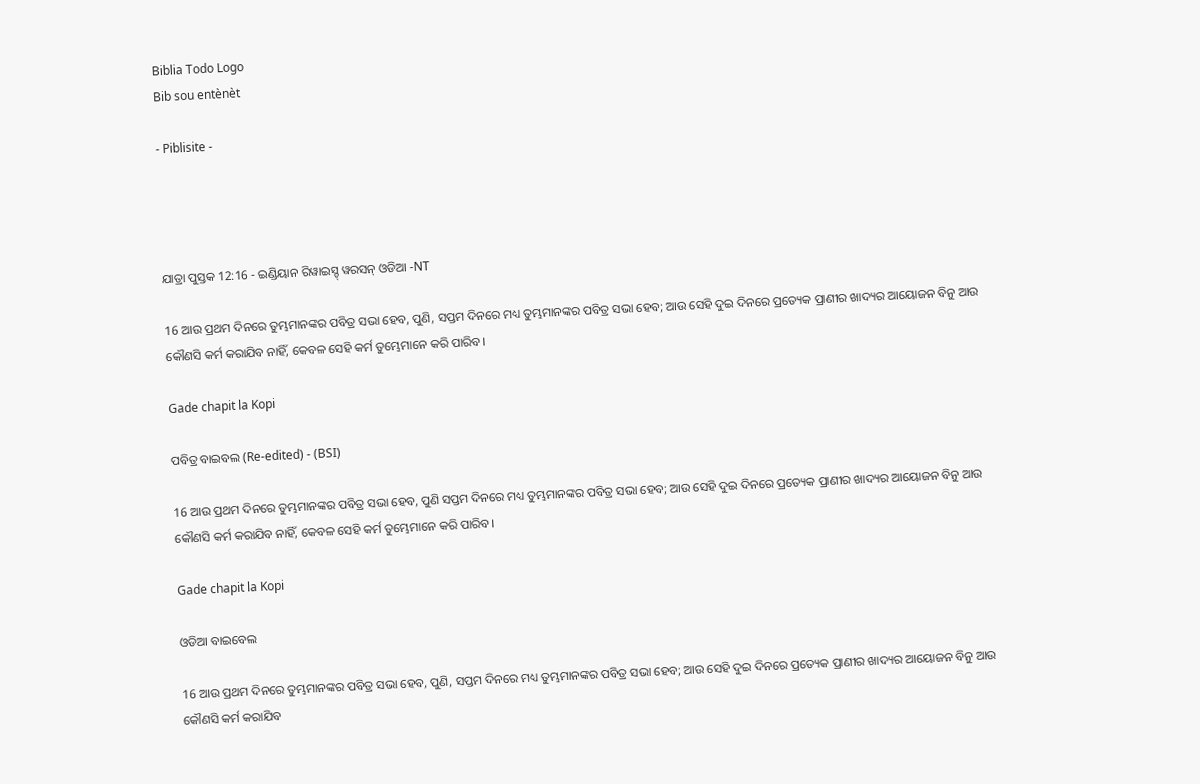Biblia Todo Logo
Bib sou entènèt

- Piblisite -




ଯାତ୍ରା ପୁସ୍ତକ 12:16 - ଇଣ୍ଡିୟାନ ରିୱାଇସ୍ଡ୍ ୱରସନ୍ ଓଡିଆ -NT

16 ଆଉ ପ୍ରଥମ ଦିନରେ ତୁମ୍ଭମାନଙ୍କର ପବିତ୍ର ସଭା ହେବ, ପୁଣି, ସପ୍ତମ ଦିନରେ ମଧ୍ୟ ତୁମ୍ଭମାନଙ୍କର ପବିତ୍ର ସଭା ହେବ; ଆଉ ସେହି ଦୁଇ ଦିନରେ ପ୍ରତ୍ୟେକ ପ୍ରାଣୀର ଖାଦ୍ୟର ଆୟୋଜନ ବିନୁ ଆଉ କୌଣସି କର୍ମ କରାଯିବ ନାହିଁ, କେବଳ ସେହି କର୍ମ ତୁମ୍ଭେମାନେ କରି ପାରିବ।

Gade chapit la Kopi

ପବିତ୍ର ବାଇବଲ (Re-edited) - (BSI)

16 ଆଉ ପ୍ରଥମ ଦିନରେ ତୁମ୍ଭମାନଙ୍କର ପବିତ୍ର ସଭା ହେବ, ପୁଣି ସପ୍ତମ ଦିନରେ ମଧ୍ୟ ତୁମ୍ଭମାନଙ୍କର ପବିତ୍ର ସଭା ହେବ; ଆଉ ସେହି ଦୁଇ ଦିନରେ ପ୍ରତ୍ୟେକ ପ୍ରାଣୀର ଖାଦ୍ୟର ଆୟୋଜନ ବିନୁ ଆଉ କୌଣସି କର୍ମ କରାଯିବ ନାହିଁ, କେବଳ ସେହି କର୍ମ ତୁମ୍ଭେମାନେ କରି ପାରିବ।

Gade chapit la Kopi

ଓଡିଆ ବାଇବେଲ

16 ଆଉ ପ୍ରଥମ ଦିନରେ ତୁମ୍ଭମାନଙ୍କର ପବିତ୍ର ସଭା ହେବ, ପୁଣି, ସପ୍ତମ ଦିନରେ ମଧ୍ୟ ତୁମ୍ଭମାନଙ୍କର ପବିତ୍ର ସଭା ହେବ; ଆଉ ସେହି ଦୁଇ ଦିନରେ ପ୍ରତ୍ୟେକ ପ୍ରାଣୀର ଖାଦ୍ୟର ଆୟୋଜନ ବିନୁ ଆଉ କୌଣସି କର୍ମ କରାଯିବ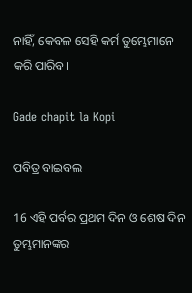ନାହିଁ, କେବଳ ସେହି କର୍ମ ତୁମ୍ଭେମାନେ କରି ପାରିବ।

Gade chapit la Kopi

ପବିତ୍ର ବାଇବଲ

16 ଏହି ପର୍ବର ପ୍ରଥମ ଦିନ ଓ ଶେଷ ଦିନ ତୁମ୍ଭମାନଙ୍କର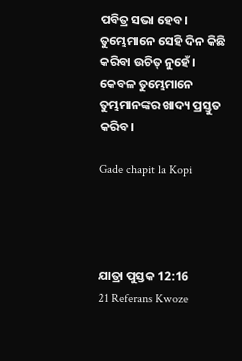ପବିତ୍ର ସଭା ହେବ। ତୁମ୍ଭେମାନେ ସେହି ଦିନ କିଛି କରିବା ଉଚିତ୍ ନୁହେଁ। କେବଳ ତୁମ୍ଭେମାନେ ତୁମ୍ଭମାନଙ୍କର ଖାଦ୍ୟ ପ୍ରସ୍ତୁତ କରିବ।

Gade chapit la Kopi




ଯାତ୍ରା ପୁସ୍ତକ 12:16
21 Referans Kwoze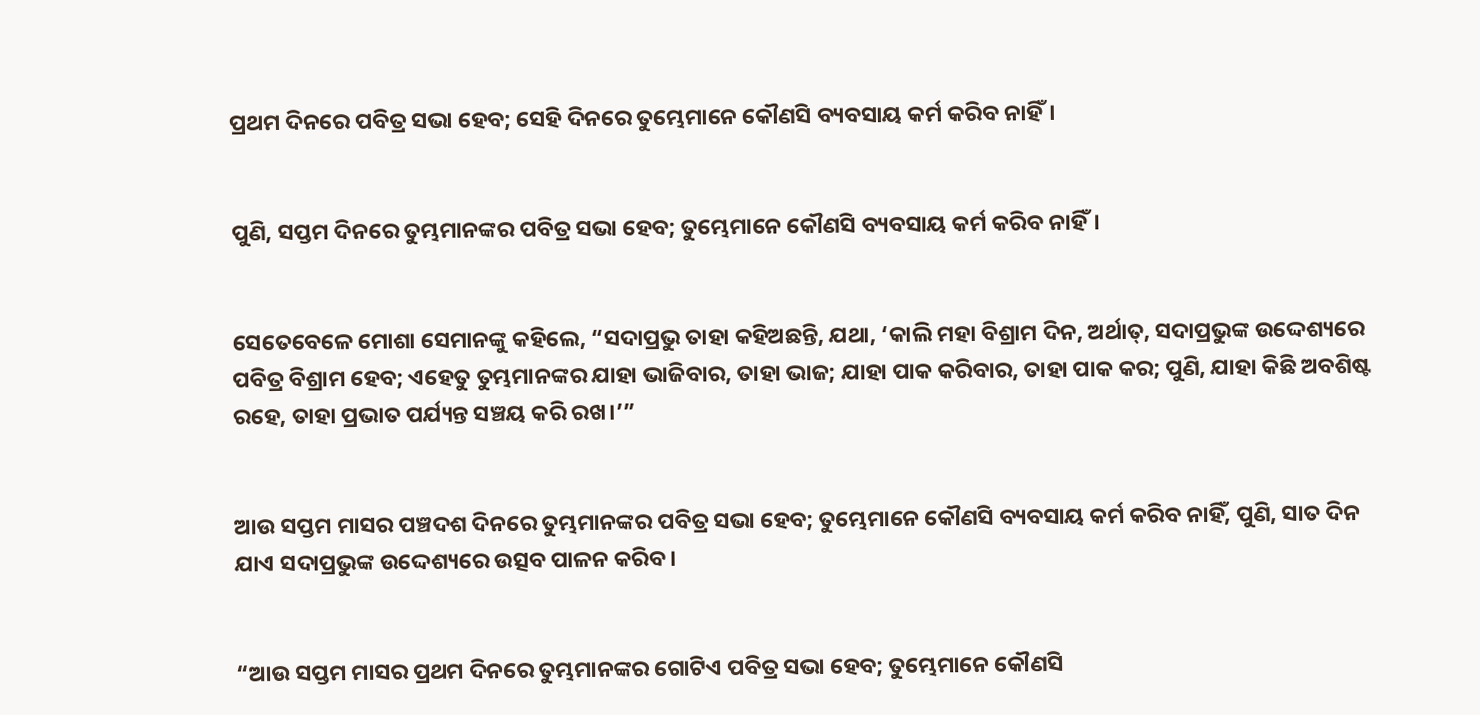ପ୍ରଥମ ଦିନରେ ପବିତ୍ର ସଭା ହେବ; ସେହି ଦିନରେ ତୁମ୍ଭେମାନେ କୌଣସି ବ୍ୟବସାୟ କର୍ମ କରିବ ନାହିଁ।


ପୁଣି, ସପ୍ତମ ଦିନରେ ତୁମ୍ଭମାନଙ୍କର ପବିତ୍ର ସଭା ହେବ; ତୁମ୍ଭେମାନେ କୌଣସି ବ୍ୟବସାୟ କର୍ମ କରିବ ନାହିଁ।


ସେତେବେଳେ ମୋଶା ସେମାନଙ୍କୁ କହିଲେ, “ସଦାପ୍ରଭୁ ତାହା କହିଅଛନ୍ତି, ଯଥା, ‘କାଲି ମହା ବିଶ୍ରାମ ଦିନ, ଅର୍ଥାତ୍‍, ସଦାପ୍ରଭୁଙ୍କ ଉଦ୍ଦେଶ୍ୟରେ ପବିତ୍ର ବିଶ୍ରାମ ହେବ; ଏହେତୁ ତୁମ୍ଭମାନଙ୍କର ଯାହା ଭାଜିବାର, ତାହା ଭାଜ; ଯାହା ପାକ କରିବାର, ତାହା ପାକ କର; ପୁଣି, ଯାହା କିଛି ଅବଶିଷ୍ଟ ରହେ, ତାହା ପ୍ରଭାତ ପର୍ଯ୍ୟନ୍ତ ସଞ୍ଚୟ କରି ରଖ।’”


ଆଉ ସପ୍ତମ ମାସର ପଞ୍ଚଦଶ ଦିନରେ ତୁମ୍ଭମାନଙ୍କର ପବିତ୍ର ସଭା ହେବ; ତୁମ୍ଭେମାନେ କୌଣସି ବ୍ୟବସାୟ କର୍ମ କରିବ ନାହିଁ, ପୁଣି, ସାତ ଦିନ ଯାଏ ସଦାପ୍ରଭୁଙ୍କ ଉଦ୍ଦେଶ୍ୟରେ ଉତ୍ସବ ପାଳନ କରିବ।


“ଆଉ ସପ୍ତମ ମାସର ପ୍ରଥମ ଦିନରେ ତୁମ୍ଭମାନଙ୍କର ଗୋଟିଏ ପବିତ୍ର ସଭା ହେବ; ତୁମ୍ଭେମାନେ କୌଣସି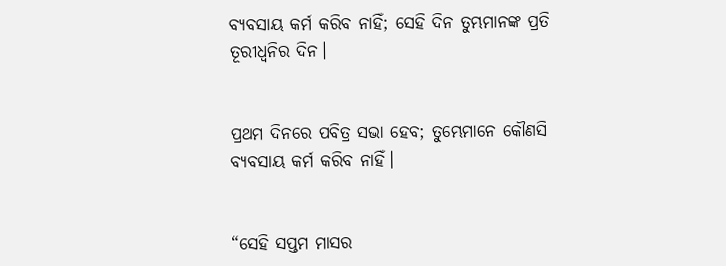ବ୍ୟବସାୟ କର୍ମ କରିବ ନାହିଁ; ସେହି ଦିନ ତୁମ୍ଭମାନଙ୍କ ପ୍ରତି ତୂରୀଧ୍ୱନିର ଦିନ।


ପ୍ରଥମ ଦିନରେ ପବିତ୍ର ସଭା ହେବ; ତୁମ୍ଭେମାନେ କୌଣସି ବ୍ୟବସାୟ କର୍ମ କରିବ ନାହିଁ।


“ସେହି ସପ୍ତମ ମାସର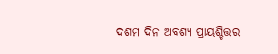ଦଶମ ଦିନ ଅବଶ୍ୟ ପ୍ରାୟଶ୍ଚିତ୍ତର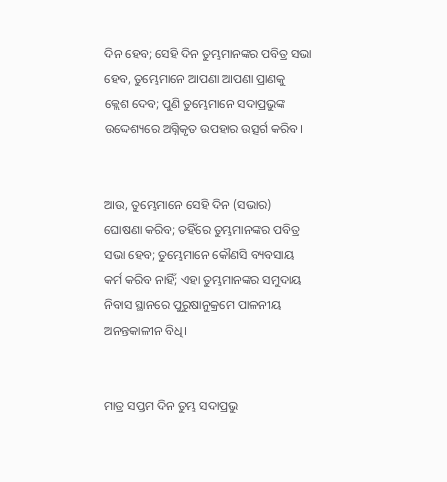ଦିନ ହେବ; ସେହି ଦିନ ତୁମ୍ଭମାନଙ୍କର ପବିତ୍ର ସଭା ହେବ, ତୁମ୍ଭେମାନେ ଆପଣା ଆପଣା ପ୍ରାଣକୁ କ୍ଲେଶ ଦେବ; ପୁଣି ତୁମ୍ଭେମାନେ ସଦାପ୍ରଭୁଙ୍କ ଉଦ୍ଦେଶ୍ୟରେ ଅଗ୍ନିକୃତ ଉପହାର ଉତ୍ସର୍ଗ କରିବ।


ଆଉ, ତୁମ୍ଭେମାନେ ସେହି ଦିନ (ସଭାର) ଘୋଷଣା କରିବ; ତହିଁରେ ତୁମ୍ଭମାନଙ୍କର ପବିତ୍ର ସଭା ହେବ; ତୁମ୍ଭେମାନେ କୌଣସି ବ୍ୟବସାୟ କର୍ମ କରିବ ନାହିଁ; ଏହା ତୁମ୍ଭମାନଙ୍କର ସମୁଦାୟ ନିବାସ ସ୍ଥାନରେ ପୁରୁଷାନୁକ୍ରମେ ପାଳନୀୟ ଅନନ୍ତକାଳୀନ ବିଧି।


ମାତ୍ର ସପ୍ତମ ଦିନ ତୁମ୍ଭ ସଦାପ୍ରଭୁ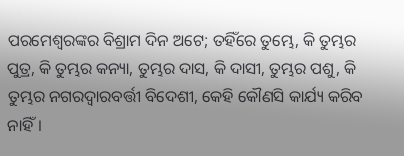ପରମେଶ୍ୱରଙ୍କର ବିଶ୍ରାମ ଦିନ ଅଟେ; ତହିଁରେ ତୁମ୍ଭେ, କି ତୁମ୍ଭର ପୁତ୍ର, କି ତୁମ୍ଭର କନ୍ୟା, ତୁମ୍ଭର ଦାସ, କି ଦାସୀ, ତୁମ୍ଭର ପଶୁ, କି ତୁମ୍ଭର ନଗରଦ୍ୱାରବର୍ତ୍ତୀ ବିଦେଶୀ, କେହି କୌଣସି କାର୍ଯ୍ୟ କରିବ ନାହିଁ।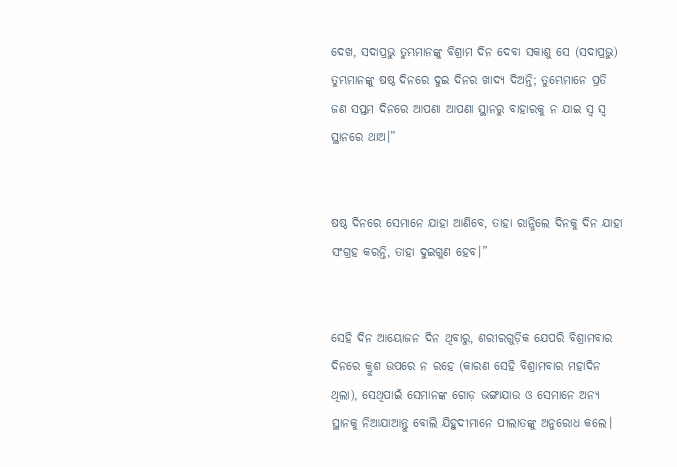ଦେଖ, ସଦାପ୍ରଭୁ ତୁମ୍ଭମାନଙ୍କୁ ବିଶ୍ରାମ ଦିନ ଦେବା ସକାଶୁ ସେ (ସଦାପ୍ରଭୁ) ତୁମ୍ଭମାନଙ୍କୁ ଷଷ୍ଠ ଦିନରେ ଦୁଇ ଦିନର ଖାଦ୍ୟ ଦିଅନ୍ତି; ତୁମ୍ଭେମାନେ ପ୍ରତି ଜଣ ସପ୍ତମ ଦିନରେ ଆପଣା ଆପଣା ସ୍ଥାନରୁ ବାହାରକୁ ନ ଯାଇ ସ୍ୱ ସ୍ୱ ସ୍ଥାନରେ ଥାଅ।”


ଷଷ୍ଠ ଦିନରେ ସେମାନେ ଯାହା ଆଣିବେ, ତାହା ରାନ୍ଧିଲେ ଦିନକୁ ଦିନ ଯାହା ସଂଗ୍ରହ କରନ୍ତି, ତାହା ଦୁଇଗୁଣ ହେବ।”


ସେହି ଦିନ ଆୟୋଜନ ଦିନ ଥିବାରୁ, ଶରୀରଗୁଡ଼ିକ ଯେପରି ବିଶ୍ରାମବାର ଦିନରେ କ୍ରୁଶ ଉପରେ ନ ରହେ (କାରଣ ସେହି ବିଶ୍ରାମବାର ମହାଦିନ ଥିଲା), ସେଥିପାଇଁ ସେମାନଙ୍କ ଗୋଡ଼ ଭଙ୍ଗାଯାଉ ଓ ସେମାନେ ଅନ୍ୟ ସ୍ଥାନକୁ ନିଆଯାଆନ୍ତୁ ବୋଲି ଯିହୁଦୀମାନେ ପୀଲାତଙ୍କୁ ଅନୁରୋଧ କଲେ।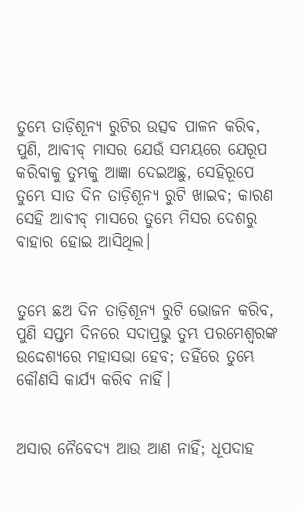ତୁମ୍ଭେ ତାଡ଼ିଶୂନ୍ୟ ରୁଟିର ଉତ୍ସବ ପାଳନ କରିବ, ପୁଣି, ଆବୀବ୍‍ ମାସର ଯେଉଁ ସମୟରେ ଯେରୂପ କରିବାକୁ ତୁମ୍ଭକୁ ଆଜ୍ଞା ଦେଇଅଛୁ, ସେହିରୂପେ ତୁମ୍ଭେ ସାତ ଦିନ ତାଡ଼ିଶୂନ୍ୟ ରୁଟି ଖାଇବ; କାରଣ ସେହି ଆବୀବ୍‍ ମାସରେ ତୁମ୍ଭେ ମିସର ଦେଶରୁ ବାହାର ହୋଇ ଆସିଥିଲ।


ତୁମ୍ଭେ ଛଅ ଦିନ ତାଡ଼ିଶୂନ୍ୟ ରୁଟି ଭୋଜନ କରିବ, ପୁଣି ସପ୍ତମ ଦିନରେ ସଦାପ୍ରଭୁ ତୁମ୍ଭ ପରମେଶ୍ୱରଙ୍କ ଉଦ୍ଦେଶ୍ୟରେ ମହାସଭା ହେବ; ତହିଁରେ ତୁମ୍ଭେ କୌଣସି କାର୍ଯ୍ୟ କରିବ ନାହିଁ।


ଅସାର ନୈବେଦ୍ୟ ଆଉ ଆଣ ନାହିଁ; ଧୂପଦାହ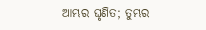ଆମ୍ଭର ଘୃଣିତ; ତୁମ୍ଭର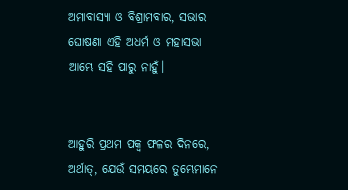ଅମାବାସ୍ୟା ଓ ବିଶ୍ରାମବାର, ସଭାର ଘୋଷଣା ଏହି ଅଧର୍ମ ଓ ମହାସଭା ଆମ୍ଭେ ସହି ପାରୁ ନାହୁଁ।


ଆହୁରି ପ୍ରଥମ ପକ୍ୱ ଫଳର ଦିନରେ, ଅର୍ଥାତ୍‍, ଯେଉଁ ସମୟରେ ତୁମ୍ଭେମାନେ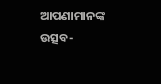ଆପଣାମାନଙ୍କ ଉତ୍ସବ-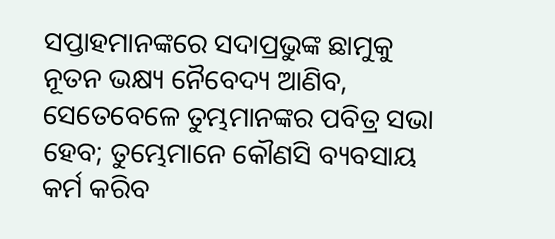ସପ୍ତାହମାନଙ୍କରେ ସଦାପ୍ରଭୁଙ୍କ ଛାମୁକୁ ନୂତନ ଭକ୍ଷ୍ୟ ନୈବେଦ୍ୟ ଆଣିବ, ସେତେବେଳେ ତୁମ୍ଭମାନଙ୍କର ପବିତ୍ର ସଭା ହେବ; ତୁମ୍ଭେମାନେ କୌଣସି ବ୍ୟବସାୟ କର୍ମ କରିବ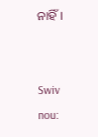ନାହିଁ।


Swiv nou: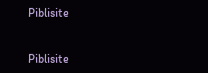Piblisite


Piblisite